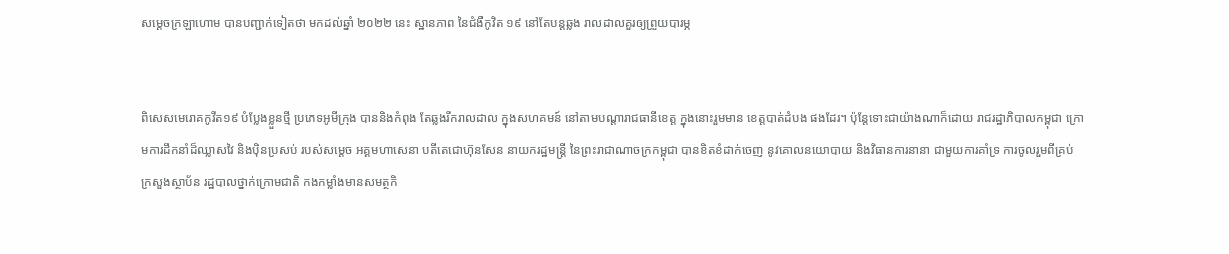សម្ដេចក្រឡាហោម បានបញ្ជាក់ទៀតថា មកដល់ឆ្នាំ ២០២២ នេះ ស្ឋានភាព នៃជំងឺកូវិត ១៩ នៅតែបន្តឆ្លង រាលដាលគួរឲ្យព្រួយបារម្ភ


ពិសេសមេរោគកូវីត១៩ បំប្លែងខ្លួនថ្មី ប្រភេទអូមីក្រុង បាននិងកំពុង តែឆ្លងរីករាលដាល ក្នុងសហគមន៍ នៅតាមបណ្ដារាជធានីខេត្ត ក្នុងនោះរួមមាន ខេត្តបាត់ដំបង ផងដែរ។ ប៉ុន្តែទោះជាយ៉ាងណាក៏ដោយ រាជរដ្ឋាភិបាលកម្ពុជា ក្រោមការដឹកនាំដ៏ឈ្លាសវៃ និងប៉ិនប្រសប់ របស់សម្ដេច អគ្គមហាសេនា បតីតេជោហ៊ុនសែន នាយករដ្ឋមន្ត្រី នៃព្រះរាជាណាចក្រកម្ពុជា បានខិតខំដាក់ចេញ នូវគោលនយោបាយ និងវិធានការនានា ជាមួយការគាំទ្រ ការចូលរួមពីគ្រប់ ក្រសួងស្ថាប័ន រដ្ឋបាលថ្នាក់ក្រោមជាតិ កងកម្លាំងមានសមត្ថកិ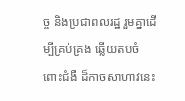ច្ច និងប្រជាពលរដ្ឋ រួមគ្នាដើម្បីគ្រប់គ្រង ឆ្លើយតបចំពោះជំងឺ ដ៏កាចសាហាវនេះ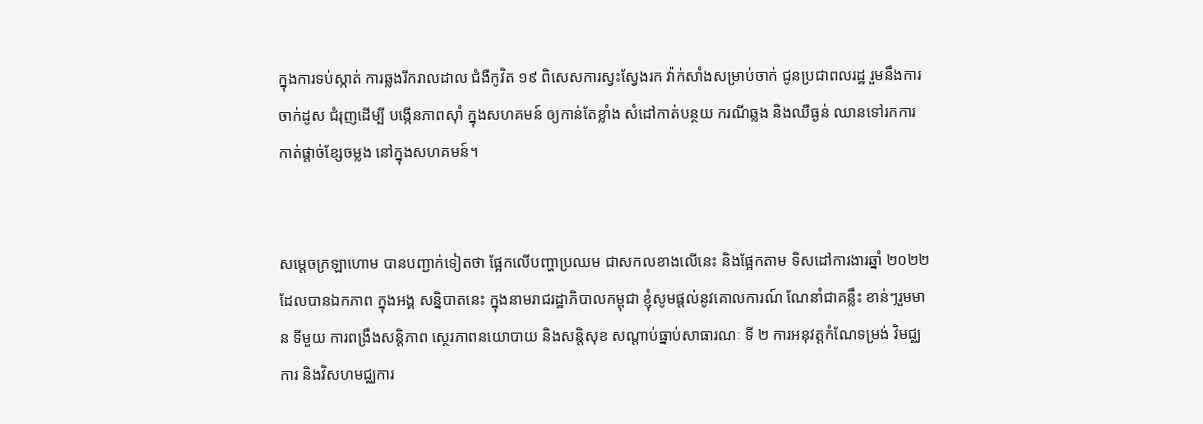ក្នុងការទប់ស្កាត់ ការឆ្លងរីករាលដាល ជំងឺកូវិត ១៩ ពិសេសការស្វះស្វែងរក វ៉ាក់សាំងសម្រាប់ចាក់ ជូនប្រជាពលរដ្ឋ រួមនឹងការចាក់ដូស ជំរុញដើម្បី បង្កើនភាពស៊ាំ ក្នុងសហគមន៍ ឲ្យកាន់តែខ្លាំង សំដៅកាត់បន្ថយ ករណីឆ្លង និងឈឺធ្ងន់ ឈានទៅរកការ កាត់ផ្ដាច់ខ្សែចម្លង នៅក្នុងសហគមន៍។


សម្ដេចក្រឡាហោម បានបញ្ជាក់ទៀតថា ផ្អែកលើបញ្ហាប្រឈម ជាសកលខាងលើនេះ និងផ្អែកតាម ទិសដៅការងារឆ្នាំ ២០២២ ដែលបានឯកភាព ក្នុងអង្គ សន្និបាតនេះ ក្នុងនាមរាជរដ្ឋាភិបាលកម្ពុជា ខ្ញុំសូមផ្ដល់នូវគោលការណ៍ ណែនាំជាគន្លឹះ ខាន់ៗរួមមាន ទីមួយ ការពង្រឹងសន្តិភាព ស្ថេរភាពនយោបាយ និងសន្តិសុខ សណ្ដាប់ធ្នាប់សាធារណៈ ទី ២ ការអនុវត្តកំណែទម្រង់ វិមជ្ឈការ និងវិសហមជ្ឈការ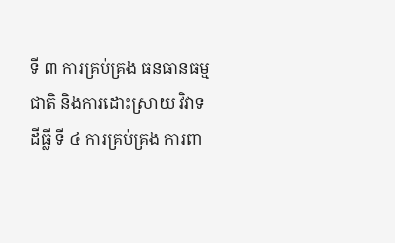ទី ៣ ការគ្រប់គ្រង ធនធានធម្មជាតិ និងការដោះស្រាយ វិវាទដីធ្លី ទី ៤ ការគ្រប់គ្រង ការពា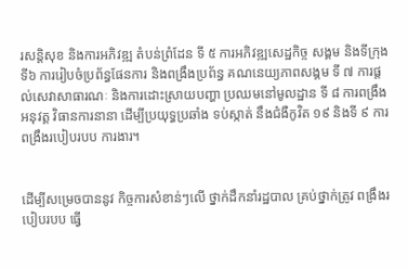រសន្តិសុខ និងការអភិវឌ្ឍ តំបន់ព្រំដែន ទី ៥ ការអភិវឌ្ឍសេដ្ឋកិច្ច សង្គម និងទីក្រុង ទី៦ ការរៀបចំប្រព័ន្ធផែនការ និងពង្រឹងប្រព័ន្ធ គណនេយ្យភាពសង្គម ទី ៧ ការផ្ដល់សេវាសាធារណៈ និងការដោះស្រាយបញ្ហា ប្រឈមនៅមូលដ្ឋាន ទី ៨ ការពង្រឹងអនុវត្ត វិធានការនានា ដើម្បីប្រយុទ្ធប្រឆាំង ទប់ស្កាត់ នឹងជំងឺកូវិត ១៩ និងទី ៩ ការពង្រឹងរបៀបរបប ការងារ។


ដើម្បីសម្រេចបាននូវ កិច្ចការសំខាន់ៗលើ ថ្នាក់ដឹកនាំរដ្ឋបាល គ្រប់ថ្នាក់ត្រូវ ពង្រឹងរបៀបរបប ធ្វើ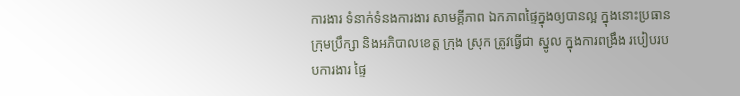ការងារ ទំនាក់ទំនងការងារ សាមគ្គីភាព ឯកភាពផ្ទៃក្នុងឲ្យបានល្អ ក្នុងនោះប្រធានក្រុមប្រឹក្សា និងអភិបាលខេត្ត ក្រុង ស្រុក ត្រូវធ្វើជា ស្នូល ក្នុងការពង្រឹង របៀបរបបការងារ ផ្ទៃ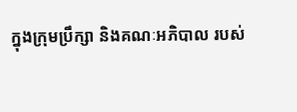ក្នុងក្រុមប្រឹក្សា និងគណៈអភិបាល របស់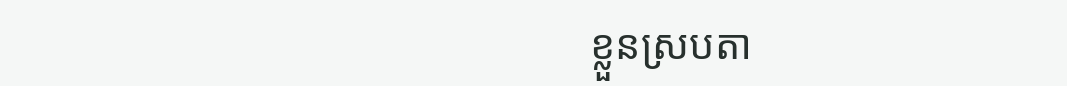ខ្លួនស្របតា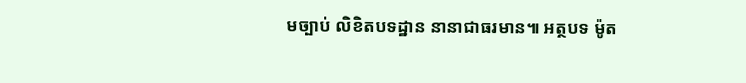មច្បាប់ លិខិតបទដ្ឋាន នានាជាធរមាន៕ អត្ថបទ ម៉ូត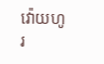វ៉ោយហូរ